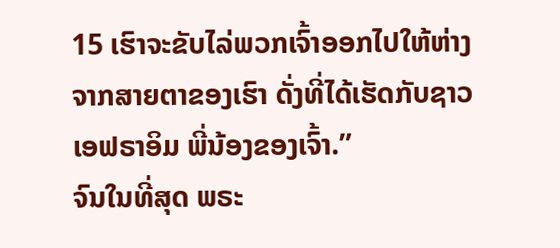15 ເຮົາຈະຂັບໄລ່ພວກເຈົ້າອອກໄປໃຫ້ຫ່າງຈາກສາຍຕາຂອງເຮົາ ດັ່ງທີ່ໄດ້ເຮັດກັບຊາວເອຟຣາອິມ ພີ່ນ້ອງຂອງເຈົ້າ.”
ຈົນໃນທີ່ສຸດ ພຣະ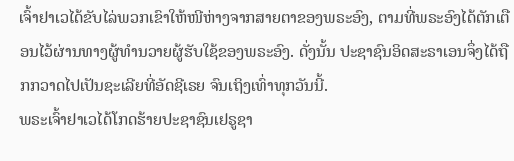ເຈົ້າຢາເວໄດ້ຂັບໄລ່ພວກເຂົາໃຫ້ໜີຫ່າງຈາກສາຍຕາຂອງພຣະອົງ, ຕາມທີ່ພຣະອົງໄດ້ຕັກເຕືອນໄວ້ຜ່ານທາງຜູ້ທຳນວາຍຜູ້ຮັບໃຊ້ຂອງພຣະອົງ. ດັ່ງນັ້ນ ປະຊາຊົນອິດສະຣາເອນຈຶ່ງໄດ້ຖືກກວາດໄປເປັນຊະເລີຍທີ່ອັດຊີເຣຍ ຈົນເຖິງເທົ່າທຸກວັນນີ້.
ພຣະເຈົ້າຢາເວໄດ້ໂກດຮ້າຍປະຊາຊົນເຢຣູຊາ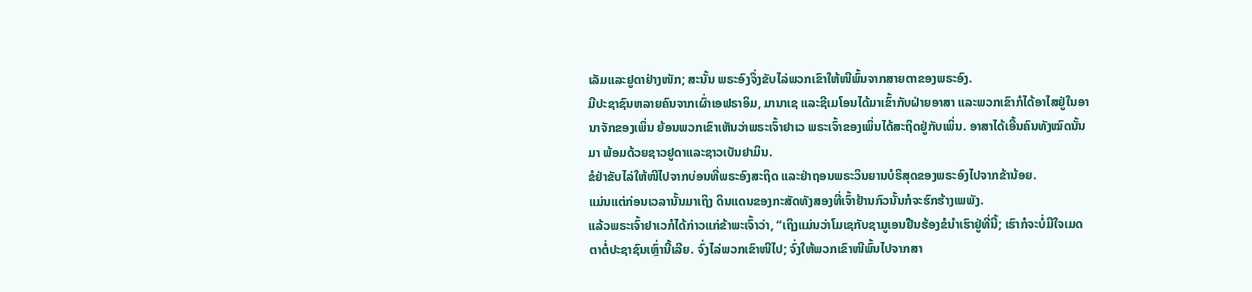ເລັມແລະຢູດາຢ່າງໜັກ; ສະນັ້ນ ພຣະອົງຈຶ່ງຂັບໄລ່ພວກເຂົາໃຫ້ໜີພົ້ນຈາກສາຍຕາຂອງພຣະອົງ.
ມີປະຊາຊົນຫລາຍຄົນຈາກເຜົ່າເອຟຣາອິມ, ມານາເຊ ແລະຊີເມໂອນໄດ້ມາເຂົ້າກັບຝ່າຍອາສາ ແລະພວກເຂົາກໍໄດ້ອາໄສຢູ່ໃນອານາຈັກຂອງເພິ່ນ ຍ້ອນພວກເຂົາເຫັນວ່າພຣະເຈົ້າຢາເວ ພຣະເຈົ້າຂອງເພິ່ນໄດ້ສະຖິດຢູ່ກັບເພິ່ນ. ອາສາໄດ້ເອີ້ນຄົນທັງໝົດນັ້ນມາ ພ້ອມດ້ວຍຊາວຢູດາແລະຊາວເບັນຢາມິນ.
ຂໍຢ່າຂັບໄລ່ໃຫ້ໜີໄປຈາກບ່ອນທີ່ພຣະອົງສະຖິດ ແລະຢ່າຖອນພຣະວິນຍານບໍຣິສຸດຂອງພຣະອົງໄປຈາກຂ້ານ້ອຍ.
ແມ່ນແຕ່ກ່ອນເວລານັ້ນມາເຖິງ ດິນແດນຂອງກະສັດທັງສອງທີ່ເຈົ້າຢ້ານກົວນັ້ນກໍຈະຮົກຮ້າງເພພັງ.
ແລ້ວພຣະເຈົ້າຢາເວກໍໄດ້ກ່າວແກ່ຂ້າພະເຈົ້າວ່າ, “ເຖິງແມ່ນວ່າໂມເຊກັບຊາມູເອນຢືນຮ້ອງຂໍນຳເຮົາຢູ່ທີ່ນີ້; ເຮົາກໍຈະບໍ່ມີໃຈເມດຕາຕໍ່ປະຊາຊົນເຫຼົ່ານີ້ເລີຍ. ຈົ່ງໄລ່ພວກເຂົາໜີໄປ; ຈົ່ງໃຫ້ພວກເຂົາໜີພົ້ນໄປຈາກສາ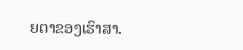ຍຕາຂອງເຮົາສາ.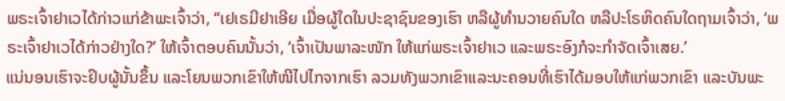ພຣະເຈົ້າຢາເວໄດ້ກ່າວແກ່ຂ້າພະເຈົ້າວ່າ, “ເຢເຣມີຢາເອີຍ ເມື່ອຜູ້ໃດໃນປະຊາຊົນຂອງເຮົາ ຫລືຜູ້ທຳນວາຍຄົນໃດ ຫລືປະໂຣຫິດຄົນໃດຖາມເຈົ້າວ່າ, ‘ພຣະເຈົ້າຢາເວໄດ້ກ່າວຢ່າງໃດ?’ ໃຫ້ເຈົ້າຕອບຄົນນັ້ນວ່າ, ‘ເຈົ້າເປັນພາລະໜັກ ໃຫ້ແກ່ພຣະເຈົ້າຢາເວ ແລະພຣະອົງກໍຈະກຳຈັດເຈົ້າເສຍ.’
ແນ່ນອນເຮົາຈະຢິບຜູ້ນັ້ນຂຶ້ນ ແລະໂຍນພວກເຂົາໃຫ້ໜີໄປໄກຈາກເຮົາ ລວມທັງພວກເຂົາແລະນະຄອນທີ່ເຮົາໄດ້ມອບໃຫ້ແກ່ພວກເຂົາ ແລະບັນພະ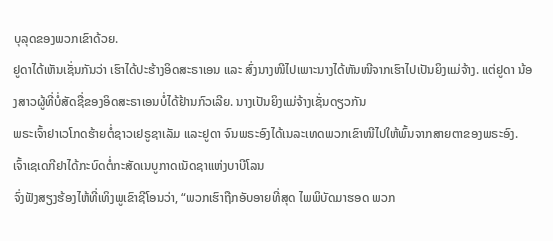ບຸລຸດຂອງພວກເຂົາດ້ວຍ.
ຢູດາໄດ້ເຫັນເຊັ່ນກັນວ່າ ເຮົາໄດ້ປະຮ້າງອິດສະຣາເອນ ແລະ ສົ່ງນາງໜີໄປເພາະນາງໄດ້ຫັນໜີຈາກເຮົາໄປເປັນຍິງແມ່ຈ້າງ. ແຕ່ຢູດາ ນ້ອງສາວຜູ້ທີ່ບໍ່ສັດຊື່ຂອງອິດສະຣາເອນບໍ່ໄດ້ຢ້ານກົວເລີຍ. ນາງເປັນຍິງແມ່ຈ້າງເຊັ່ນດຽວກັນ
ພຣະເຈົ້າຢາເວໂກດຮ້າຍຕໍ່ຊາວເຢຣູຊາເລັມ ແລະຢູດາ ຈົນພຣະອົງໄດ້ເນລະເທດພວກເຂົາໜີໄປໃຫ້ພົ້ນຈາກສາຍຕາຂອງພຣະອົງ. ເຈົ້າເຊເດກີຢາໄດ້ກະບົດຕໍ່ກະສັດເນບູກາດເນັດຊາແຫ່ງບາບີໂລນ
ຈົ່ງຟັງສຽງຮ້ອງໄຫ້ທີ່ເທິງພູເຂົາຊີໂອນວ່າ, “ພວກເຮົາຖືກອັບອາຍທີ່ສຸດ ໄພພິບັດມາຮອດ ພວກ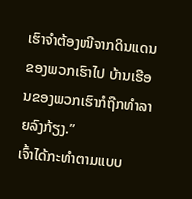ເຮົາຈຳຕ້ອງໜີຈາກດິນແດນຂອງພວກເຮົາໄປ ບ້ານເຮືອນຂອງພວກເຮົາກໍຖືກທຳລາຍລົງກ້ຽງ.”
ເຈົ້າໄດ້ກະທຳຕາມແບບ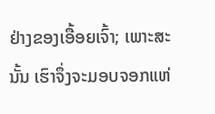ຢ່າງຂອງເອື້ອຍເຈົ້າ; ເພາະສະນັ້ນ ເຮົາຈຶ່ງຈະມອບຈອກແຫ່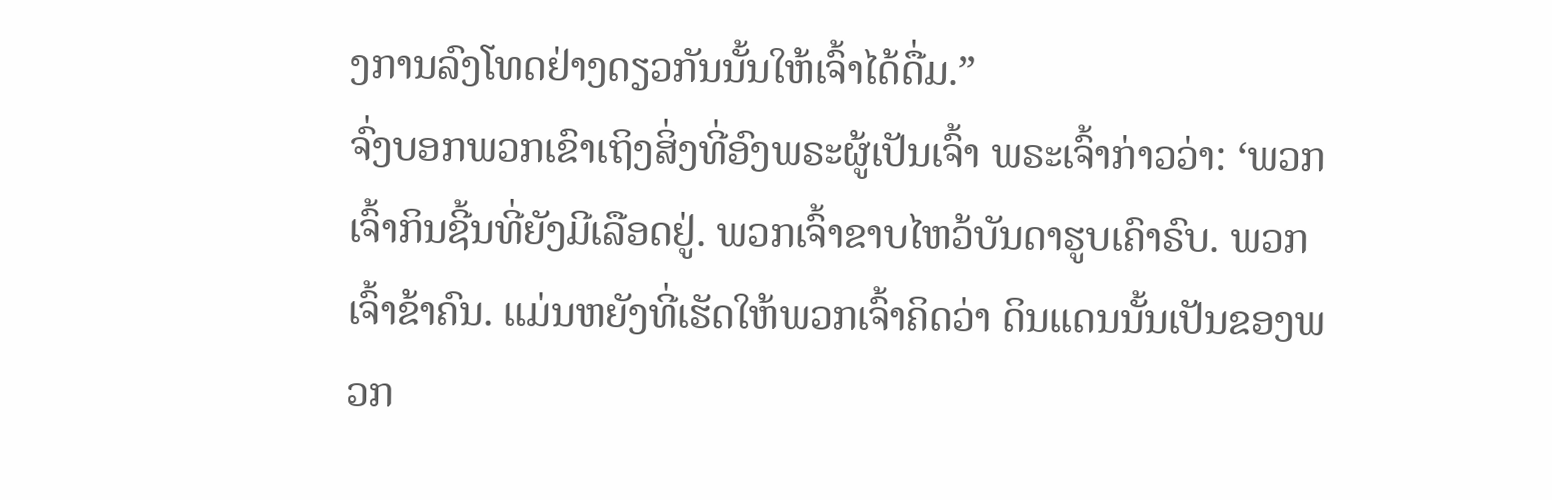ງການລົງໂທດຢ່າງດຽວກັນນັ້ນໃຫ້ເຈົ້າໄດ້ດື່ມ.”
ຈົ່ງບອກພວກເຂົາເຖິງສິ່ງທີ່ອົງພຣະຜູ້ເປັນເຈົ້າ ພຣະເຈົ້າກ່າວວ່າ: ‘ພວກເຈົ້າກິນຊີ້ນທີ່ຍັງມີເລືອດຢູ່. ພວກເຈົ້າຂາບໄຫວ້ບັນດາຮູບເຄົາຣົບ. ພວກເຈົ້າຂ້າຄົນ. ແມ່ນຫຍັງທີ່ເຮັດໃຫ້ພວກເຈົ້າຄິດວ່າ ດິນແດນນັ້ນເປັນຂອງພວກ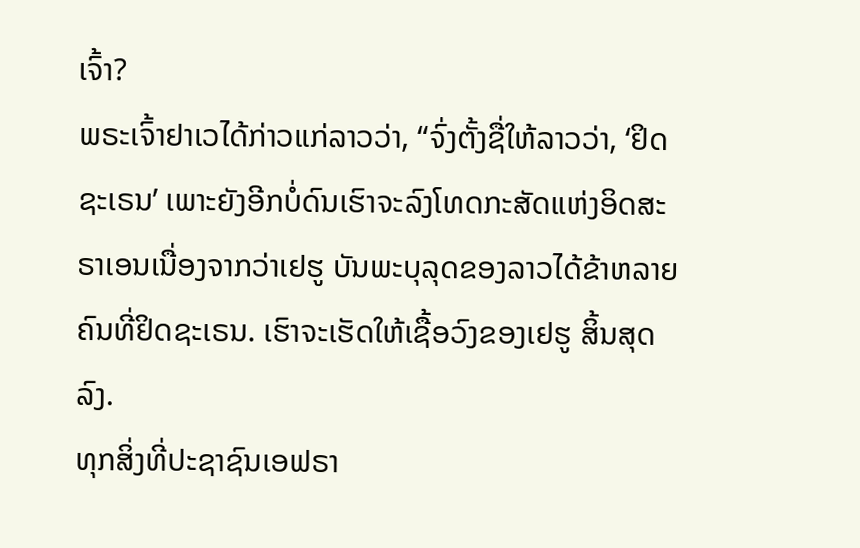ເຈົ້າ?
ພຣະເຈົ້າຢາເວໄດ້ກ່າວແກ່ລາວວ່າ, “ຈົ່ງຕັ້ງຊື່ໃຫ້ລາວວ່າ, ‘ຢິດຊະເຣນ’ ເພາະຍັງອີກບໍ່ດົນເຮົາຈະລົງໂທດກະສັດແຫ່ງອິດສະຣາເອນເນື່ອງຈາກວ່າເຢຮູ ບັນພະບຸລຸດຂອງລາວໄດ້ຂ້າຫລາຍຄົນທີ່ຢິດຊະເຣນ. ເຮົາຈະເຮັດໃຫ້ເຊື້ອວົງຂອງເຢຮູ ສິ້ນສຸດລົງ.
ທຸກສິ່ງທີ່ປະຊາຊົນເອຟຣາ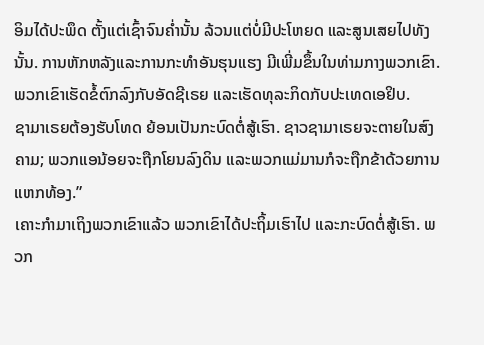ອິມໄດ້ປະພຶດ ຕັ້ງແຕ່ເຊົ້າຈົນຄໍ່ານັ້ນ ລ້ວນແຕ່ບໍ່ມີປະໂຫຍດ ແລະສູນເສຍໄປທັງນັ້ນ. ການຫັກຫລັງແລະການກະທຳອັນຮຸນແຮງ ມີເພີ່ມຂຶ້ນໃນທ່າມກາງພວກເຂົາ. ພວກເຂົາເຮັດຂໍ້ຕົກລົງກັບອັດຊີເຣຍ ແລະເຮັດທຸລະກິດກັບປະເທດເອຢິບ.
ຊາມາເຣຍຕ້ອງຮັບໂທດ ຍ້ອນເປັນກະບົດຕໍ່ສູ້ເຮົາ. ຊາວຊາມາເຣຍຈະຕາຍໃນສົງຄາມ; ພວກແອນ້ອຍຈະຖືກໂຍນລົງດິນ ແລະພວກແມ່ມານກໍຈະຖືກຂ້າດ້ວຍການແຫກທ້ອງ.”
ເຄາະກຳມາເຖິງພວກເຂົາແລ້ວ ພວກເຂົາໄດ້ປະຖິ້ມເຮົາໄປ ແລະກະບົດຕໍ່ສູ້ເຮົາ. ພວກ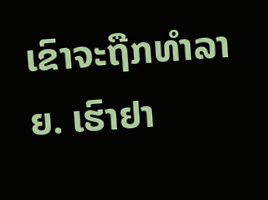ເຂົາຈະຖືກທຳລາຍ. ເຮົາຢາ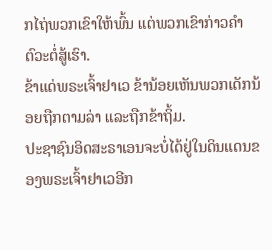ກໄຖ່ພວກເຂົາໃຫ້ພົ້ນ ແຕ່ພວກເຂົາກ່າວຄຳຕົວະຕໍ່ສູ້ເຮົາ.
ຂ້າແດ່ພຣະເຈົ້າຢາເວ ຂ້ານ້ອຍເຫັນພວກເດັກນ້ອຍຖືກຕາມລ່າ ແລະຖືກຂ້າຖິ້ມ.
ປະຊາຊົນອິດສະຣາເອນຈະບໍ່ໄດ້ຢູ່ໃນດິນແດນຂອງພຣະເຈົ້າຢາເວອີກ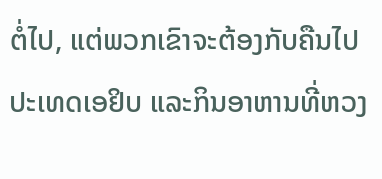ຕໍ່ໄປ, ແຕ່ພວກເຂົາຈະຕ້ອງກັບຄືນໄປປະເທດເອຢິບ ແລະກິນອາຫານທີ່ຫວງ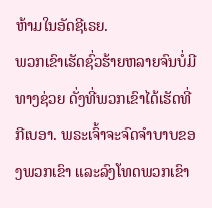ຫ້າມໃນອັດຊີເຣຍ.
ພວກເຂົາເຮັດຊົ່ວຮ້າຍຫລາຍຈົນບໍ່ມີທາງຊ່ວຍ ດັ່ງທີ່ພວກເຂົາໄດ້ເຮັດທີ່ກີເບອາ. ພຣະເຈົ້າຈະຈົດຈຳບາບຂອງພວກເຂົາ ແລະລົງໂທດພວກເຂົາ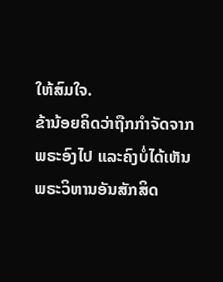ໃຫ້ສົມໃຈ.
ຂ້ານ້ອຍຄິດວ່າຖືກກຳຈັດຈາກພຣະອົງໄປ ແລະຄົງບໍ່ໄດ້ເຫັນພຣະວິຫານອັນສັກສິດ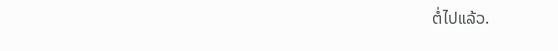ຕໍ່ໄປແລ້ວ.